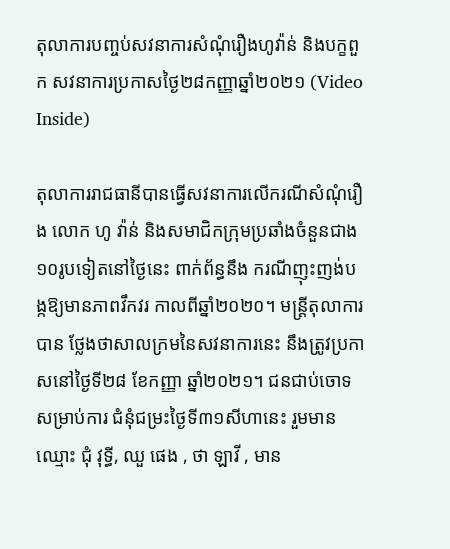តុលាការបញ្ចប់សវនាការសំណុំរឿងហូវ៉ាន់ និងបក្ខពួក សវនាការប្រកាសថ្ងៃ២៨កញ្ញាឆ្នាំ២០២១ (Video Inside)

តុលាការរាជធានីបានធ្វើសវនាការលើករណីសំណុំរឿង លោក ហូ វ៉ាន់ និងសមាជិកក្រុមប្រឆាំងចំនួនជាង ១០រូបទៀតនៅថ្ងៃនេះ ពាក់ព័ន្ធនឹង ករណីញុះញង់បង្កឱ្យមានភាពវឹកវរ កាលពីឆ្នាំ២០២០។ មន្ត្រីតុលាការបាន ថ្លែងថាសាលក្រមនៃសវនាការនេះ នឹងត្រូវប្រកាសនៅថ្ងៃទី២៨ ខែកញ្ញា ឆ្នាំ២០២១។ ជនជាប់ចោទសម្រាប់ការ ជំនុំជម្រះថ្ងៃទី៣១សីហានេះ រួមមានឈ្មោះ ជុំ វុទ្ធី, ឈួ ផេង , ថា ឡាវី , មាន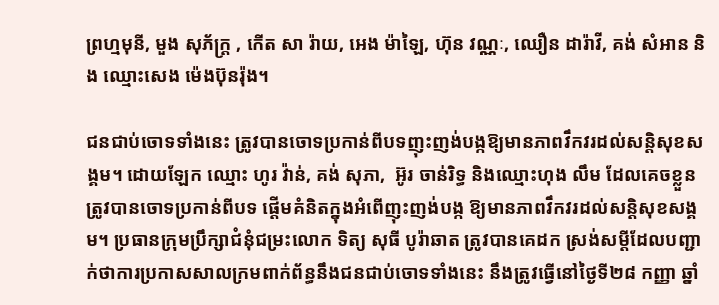ព្រហ្មមុនី, មួង សុភ័ក្រ្ត , កើត សា រ៉ាយ, អេង ម៉ាឡៃ, ហ៊ុន វណ្ណៈ, ឈឿន ដារ៉ាវី, គង់ សំអាន និង ឈ្មោះសេង ម៉េងប៊ុនរ៉ុង។

ជនជាប់ចោទទាំងនេះ ត្រូវបានចោទប្រកាន់ពីបទញុះញង់បង្កឱ្យមានភាពវឹកវរដល់សន្ដិសុខសង្គម។ ដោយឡែក ឈ្មោះ ហូរ វ៉ាន់, គង់ សុភា,  អ៊ូរ ចាន់រិទ្ធ និងឈ្មោះហុង លឹម ដែលគេចខ្លួន ត្រូវបានចោទប្រកាន់ពីបទ ផ្ដើមគំនិតក្នុងអំពើញុះញង់បង្ក ឱ្យមានភាពវឹកវរដល់សន្ដិសុខសង្គម។ ប្រធានក្រុមប្រឹក្សាជំនុំជម្រះលោក ទិត្យ សុធី បូរ៉ាឆាត ត្រូវបានគេដក ស្រង់សម្តីដែលបញ្ជាក់ថាការប្រកាសសាលក្រមពាក់ព័ន្ធនឹងជនជាប់ចោទទាំងនេះ នឹងត្រូវធ្វើនៅថ្ងៃទី២៨ កញ្ញា ឆ្នាំ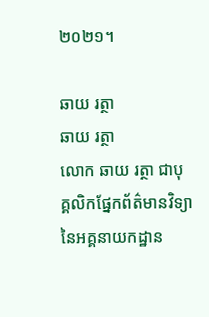២០២១។

ឆាយ រត្ថា
ឆាយ រត្ថា
លោក ឆាយ រត្ថា ជាបុគ្គលិកផ្នែកព័ត៌មានវិទ្យា នៃអគ្គនាយកដ្ឋាន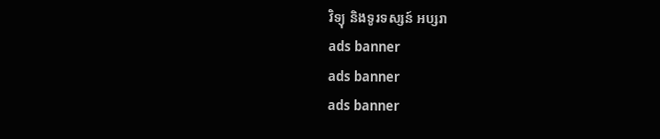វិទ្យុ និងទូរទស្សន៍ អប្សរា
ads banner
ads banner
ads banner